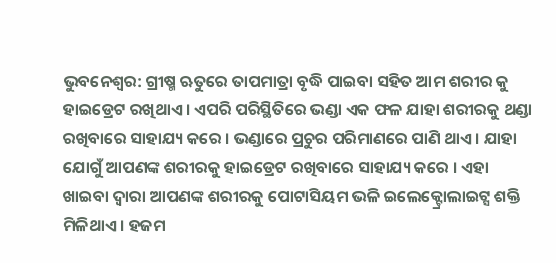ଭୁବନେଶ୍ୱର: ଗ୍ରୀଷ୍ମ ଋତୁରେ ତାପମାତ୍ରା ବୃଦ୍ଧି ପାଇବା ସହିତ ଆମ ଶରୀର କୁ ହାଇଡ୍ରେଟ ରଖିଥାଏ । ଏପରି ପରିସ୍ଥିତିରେ ଭଣ୍ଡା ଏକ ଫଳ ଯାହା ଶରୀରକୁ ଥଣ୍ଡା ରଖିବାରେ ସାହାଯ୍ୟ କରେ । ଭଣ୍ଡାରେ ପ୍ରଚୁର ପରିମାଣରେ ପାଣି ଥାଏ । ଯାହା ଯୋଗୁଁ ଆପଣଙ୍କ ଶରୀରକୁ ହାଇଡ୍ରେଟ ରଖିବାରେ ସାହାଯ୍ୟ କରେ । ଏହା ଖାଇବା ଦ୍ୱାରା ଆପଣଙ୍କ ଶରୀରକୁ ପୋଟାସିୟମ ଭଳି ଇଲେକ୍ଟ୍ରୋଲାଇଟ୍ସ ଶକ୍ତି ମିଳିଥାଏ । ହଜମ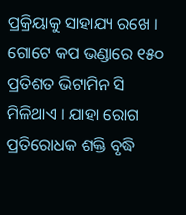ପ୍ରକ୍ରିୟାକୁ ସାହାଯ୍ୟ ରଖେ । ଗୋଟେ କପ ଭଣ୍ଡାରେ ୧୫୦ ପ୍ରତିଶତ ଭିଟାମିନ ସି ମିଳିଥାଏ । ଯାହା ରୋଗ ପ୍ରତିରୋଧକ ଶକ୍ତି ବୃଦ୍ଧି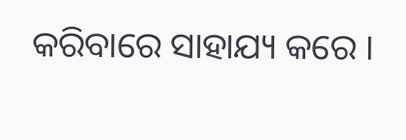କରିବାରେ ସାହାଯ୍ୟ କରେ ।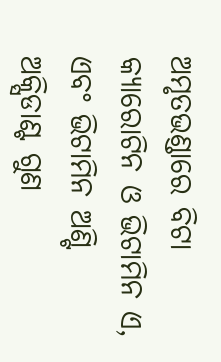ଅମୃତଭଣ୍ଡାରେ ବିଟା କ୍ୟାରୋଟିନ ଓ ଭିଟାମିନ ଏ, ଏବଂ ଭିଟାମିନ ଅଣ୍ଟି ଅକ୍ସିଡାଣ୍ଟ ଗୁଣ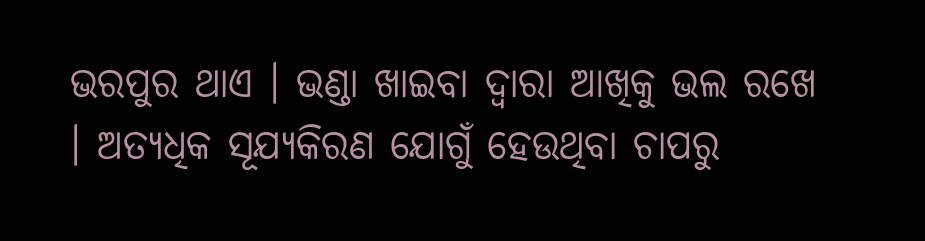ଭରପୁର ଥାଏ । ଭଣ୍ଡା ଖାଇବା ଦ୍ୱାରା ଆଖିକୁ ଭଲ ରଖେ । ଅତ୍ୟଧିକ ସୂଯ୍ୟକିରଣ ଯୋଗୁଁ ହେଉଥିବା ଚାପରୁ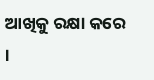ଆଖିକୁ ରକ୍ଷା କରେ ।